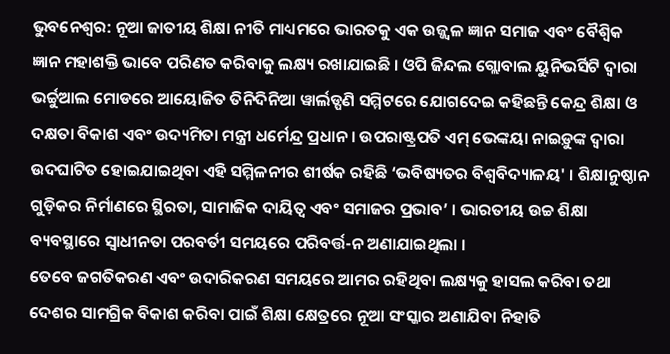ଭୁବନେଶ୍ବର: ନୂଆ ଜାତୀୟ ଶିକ୍ଷା ନୀତି ମାଧ୍ୟମରେ ଭାରତକୁ ଏକ ଉଜ୍ଜ୍ୱଳ ଜ୍ଞାନ ସମାଜ ଏବଂ ବୈଶ୍ୱିକ ଜ୍ଞାନ ମହାଶକ୍ତି ଭାବେ ପରିଣତ କରିବାକୁ ଲକ୍ଷ୍ୟ ରଖାଯାଇଛି । ଓପି ଜିନ୍ଦଲ ଗ୍ଲୋବାଲ ୟୁନିଭର୍ସିଟି ଦ୍ୱାରା ଭର୍ଚ୍ଚୁଆଲ ମୋଡରେ ଆୟୋଜିତ ତିନିଦିନିଆ ୱାର୍ଲଡ୍ପଣି ସମ୍ମିଟରେ ଯୋଗଦେଇ କହିଛନ୍ତି କେନ୍ଦ୍ର ଶିକ୍ଷା ଓ ଦକ୍ଷତା ବିକାଶ ଏବଂ ଉଦ୍ୟମିତା ମନ୍ତ୍ରୀ ଧର୍ମେନ୍ଦ୍ର ପ୍ରଧାନ । ଉପରାଷ୍ଟ୍ରପତି ଏମ୍ ଭେଙ୍କୟା ନାଇଡ଼ୁଙ୍କ ଦ୍ୱାରା ଉଦଘାଟିତ ହୋଇଯାଇଥିବା ଏହି ସମ୍ମିଳନୀର ଶୀର୍ଷକ ରହିଛି ‘ଭବିଷ୍ୟତର ବିଶ୍ୱବିଦ୍ୟାଳୟ' । ଶିକ୍ଷାନୁଷ୍ଠାନ ଗୁଡ଼ିକର ନିର୍ମାଣରେ ସ୍ଥିରତା, ସାମାଜିକ ଦାୟିତ୍ୱ ଏବଂ ସମାଜର ପ୍ରଭାବ’ । ଭାରତୀୟ ଉଚ୍ଚ ଶିକ୍ଷା ବ୍ୟବସ୍ଥାରେ ସ୍ୱାଧୀନତା ପରବର୍ତୀ ସମୟରେ ପରିବର୍ତ୍ତ-ନ ଅଣାଯାଇଥିଲା ।
ତେବେ ଜଗତିକରଣ ଏବଂ ଉଦାରିକରଣ ସମୟରେ ଆମର ରହିଥିବା ଲକ୍ଷ୍ୟକୁ ହାସଲ କରିବା ତଥା ଦେଶର ସାମଗ୍ରିକ ବିକାଶ କରିବା ପାଇଁ ଶିକ୍ଷା କ୍ଷେତ୍ରରେ ନୂଆ ସଂସ୍କାର ଅଣାଯିବା ନିହାତି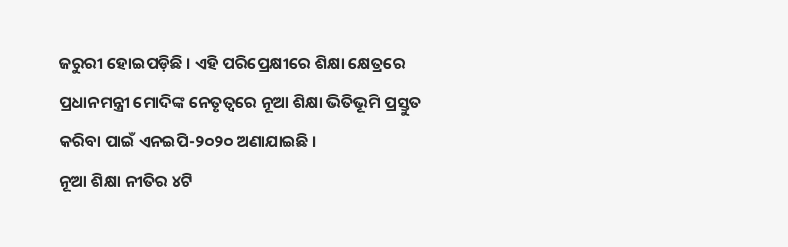ଜରୁରୀ ହୋଇପଡ଼ିଛି । ଏହି ପରିପ୍ରେକ୍ଷୀରେ ଶିକ୍ଷା କ୍ଷେତ୍ରରେ ପ୍ରଧାନମନ୍ତ୍ରୀ ମୋଦିଙ୍କ ନେତୃତ୍ୱରେ ନୂଆ ଶିକ୍ଷା ଭିତିଭୂମି ପ୍ରସ୍ତୁତ କରିବା ପାଇଁ ଏନଇପି-୨୦୨୦ ଅଣାଯାଇଛି ।
ନୂଆ ଶିକ୍ଷା ନୀତିର ୪ଟି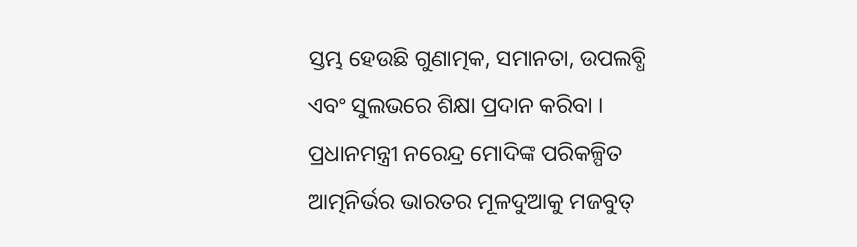ସ୍ତମ୍ଭ ହେଉଛି ଗୁଣାତ୍ମକ, ସମାନତା, ଉପଲବ୍ଧି ଏବଂ ସୁଲଭରେ ଶିକ୍ଷା ପ୍ରଦାନ କରିବା । ପ୍ରଧାନମନ୍ତ୍ରୀ ନରେନ୍ଦ୍ର ମୋଦିଙ୍କ ପରିକଳ୍ପିତ ଆତ୍ମନିର୍ଭର ଭାରତର ମୂଳଦୁଆକୁ ମଜବୁତ୍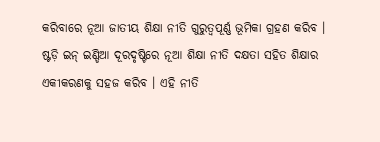କରିବାରେ ନୂଆ ଜାତୀୟ ଶିକ୍ଷା ନୀତି ଗୁରୁତ୍ୱପୂର୍ଣ୍ଣ ଭୂମିକା ଗ୍ରହଣ କରିବ । ଷ୍ଟଡ଼ି ଇନ୍ ଇଣ୍ଡିଆ ଦୂରଦୃଷ୍ଟିରେ ନୂଆ ଶିକ୍ଷା ନୀତି ଦକ୍ଷତା ସହିତ ଶିକ୍ଷାର ଏକୀକରଣକୁ ସହଜ କରିବ । ଏହି ନୀତି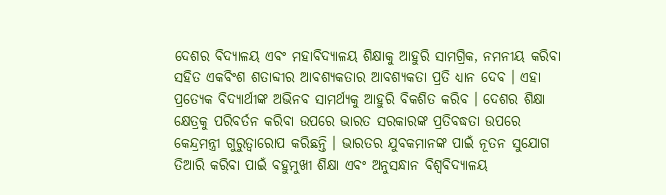ଦେଶର ବିଦ୍ୟାଳୟ ଏବଂ ମହାବିଦ୍ୟାଳୟ ଶିକ୍ଷାକୁ ଆହୁରି ସାମଗ୍ରିକ, ନମନୀୟ କରିବା ସହିତ ଏକବିଂଶ ଶତାବ୍ଦୀର ଆବଶ୍ୟକତାର ଆବଶ୍ୟକତା ପ୍ରତି ଧ୍ୟାନ ଦେବ । ଏହା ପ୍ରତ୍ୟେକ ବିଦ୍ୟାର୍ଥୀଙ୍କ ଅଭିନବ ସାମର୍ଥ୍ୟକୁ ଆହୁରି ବିକଶିତ କରିବ । ଦେଶର ଶିକ୍ଷା କ୍ଷେତ୍ରକୁ ପରିବର୍ତନ କରିବା ଉପରେ ଭାରତ ସରକାରଙ୍କ ପ୍ରତିବଦ୍ଧତା ଉପରେ କେନ୍ଦ୍ରମନ୍ତ୍ରୀ ଗୁରୁତ୍ୱାରୋପ କରିଛନ୍ତି । ଭାରତର ଯୁବକମାନଙ୍କ ପାଇଁ ନୂତନ ସୁଯୋଗ ତିଆରି କରିବା ପାଇଁ ବହୁମୁଖୀ ଶିକ୍ଷା ଏବଂ ଅନୁସନ୍ଧାନ ବିଶ୍ୱବିଦ୍ୟାଳୟ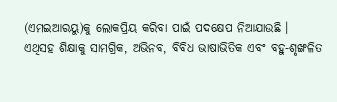(ଏମଇଆରୟୁ)କୁ ଲୋକପ୍ରିୟ କରିବା ପାଇଁ ପଦକ୍ଷେପ ନିଆଯାଉଛି ।
ଏଥିସହ ଶିକ୍ଷାକୁ ସାମଗ୍ରିକ, ଅଭିନବ, ବିବିଧ ଭାଷାଭିତିକ ଏବଂ ବହୁ-ଶୃଙ୍ଖଳିତ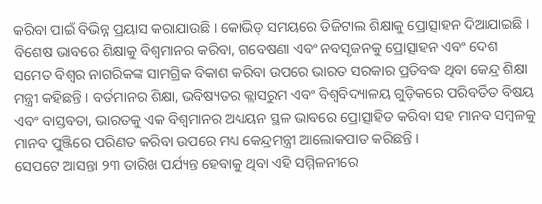କରିବା ପାଇଁ ବିଭିନ୍ନ ପ୍ରୟାସ କରାଯାଉଛି । କୋଭିଡ୍ ସମୟରେ ଡିଜିଟାଲ ଶିକ୍ଷାକୁ ପ୍ରୋତ୍ସାହନ ଦିଆଯାଇଛି । ବିଶେଷ ଭାବରେ ଶିକ୍ଷାକୁ ବିଶ୍ୱମାନର କରିବା, ଗବେଷଣା ଏବଂ ନବସୃଜନକୁ ପ୍ରୋତ୍ସାହନ ଏବଂ ଦେଶ ସମେତ ବିଶ୍ୱର ନାଗରିକଙ୍କ ସାମଗ୍ରିକ ବିକାଶ କରିବା ଉପରେ ଭାରତ ସରକାର ପ୍ରତିବଦ୍ଧ ଥିବା କେନ୍ଦ୍ର ଶିକ୍ଷା ମନ୍ତ୍ରୀ କହିଛନ୍ତି । ବର୍ତମାନର ଶିକ୍ଷା, ଭବିଷ୍ୟତର କ୍ଲାସରୁମ ଏବଂ ବିଶ୍ୱବିଦ୍ୟାଳୟ ଗୁଡ଼ିକରେ ପରିବର୍ତିତ ବିଷୟ ଏବଂ ବାସ୍ତବତା, ଭାରତକୁ ଏକ ବିଶ୍ୱମାନର ଅଧ୍ୟୟନ ସ୍ଥଳ ଭାବରେ ପ୍ରୋତ୍ସାହିତ କରିବା ସହ ମାନବ ସମ୍ବଳକୁ ମାନବ ପୁଞ୍ଜିରେ ପରିଣତ କରିବା ଉପରେ ମଧ୍ୟ କେନ୍ଦ୍ରମନ୍ତ୍ରୀ ଆଲୋକପାତ କରିଛନ୍ତି ।
ସେପଟେ ଆସନ୍ତା ୨୩ ତାରିଖ ପର୍ଯ୍ୟନ୍ତ ହେବାକୁ ଥିବା ଏହି ସମ୍ମିଳନୀରେ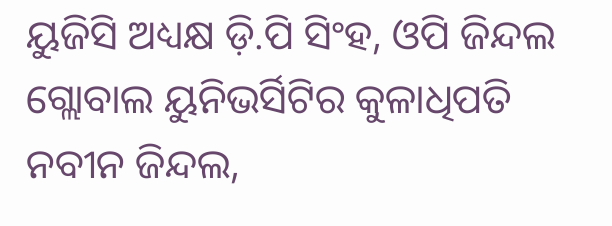ୟୁଜିସି ଅଧ୍ୟକ୍ଷ ଡ଼ି.ପି ସିଂହ, ଓପି ଜିନ୍ଦଲ ଗ୍ଲୋବାଲ ୟୁନିଭର୍ସିଟିର କୁଳାଧିପତି ନବୀନ ଜିନ୍ଦଲ,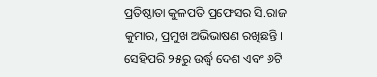ପ୍ରତିଷ୍ଠାତା କୁଳପତି ପ୍ରଫେସର ସି.ରାଜ କୁମାର, ପ୍ରମୁଖ ଅଭିଭାଷଣ ରଖିଛନ୍ତି । ସେହିପରି ୨୫ରୁ ଉର୍ଦ୍ଧ୍ୱ ଦେଶ ଏବଂ ୬ଟି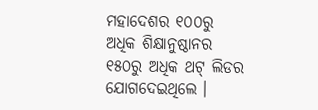ମହାଦେଶର ୧୦୦ରୁ ଅଧିକ ଶିକ୍ଷାନୁଷ୍ଠାନର ୧୫୦ରୁ ଅଧିକ ଥଟ୍ ଲିଡର ଯୋଗଦେଇଥିଲେ ।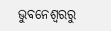ଭୁବନେଶ୍ବରରୁ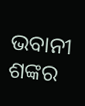ଭବାନୀ ଶଙ୍କର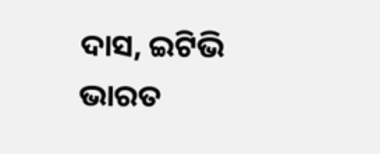ଦାସ, ଇଟିଭି ଭାରତ